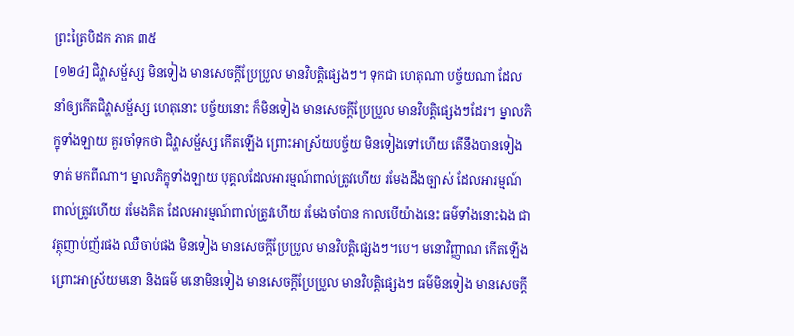ព្រះត្រៃបិដក ភាគ ៣៥
[១២៤] ជិវ្ហាសម្ផ័ស្ស មិនទៀង មានសេចក្តីប្រែប្រួល មានវិបត្តិផ្សេងៗ។ ទុកជា ហេតុណា បច្ច័យណា ដែលនាំឲ្យកើតជិវ្ហាសម្ផ័ស្ស ហេតុនោះ បច្ច័យនោះ ក៏មិនទៀង មានសេចក្តីប្រែប្រួល មានវិបត្តិផ្សេងៗដែរ។ ម្នាលភិក្ខុទាំងឡាយ គួរចាំទុកថា ជិវ្ហាសម្ផ័ស្ស កើតឡើង ព្រោះអាស្រ័យបច្ច័យ មិនទៀងទៅហើយ តើនឹងបានទៀងទាត់ មកពីណា។ ម្នាលភិក្ខុទាំងឡាយ បុគ្គលដែលអារម្មណ៍ពាល់ត្រូវហើយ រមែងដឹងច្បាស់ ដែលអារម្មណ៍ពាល់ត្រូវហើយ រមែងគិត ដែលអារម្មណ៍ពាល់ត្រូវហើយ រមែងចាំបាន កាលបើយ៉ាងនេះ ធម៌ទាំងនោះឯង ជាវត្ថុញាប់ញ័រផង ឈឺចាប់ផង មិនទៀង មានសេចក្តីប្រែប្រួល មានវិបត្តិផ្សេងៗ។បេ។ មនោវិញ្ញាណ កើតឡើង ព្រោះអាស្រ័យមនោ និងធម៌ មនោមិនទៀង មានសេចក្តីប្រែប្រួល មានវិបត្តិផ្សេងៗ ធម៌មិនទៀង មានសេចក្តី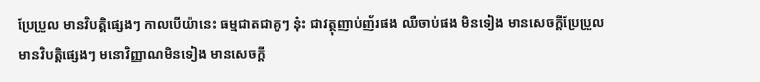ប្រែប្រួល មានវិបត្តិផ្សេងៗ កាលបើយ៉ានេះ ធម្មជាតជាគូៗ នុ៎ះ ជាវត្ថុញាប់ញ័រផង ឈឺចាប់ផង មិនទៀង មានសេចក្តីប្រែប្រួល មានវិបត្តិផ្សេងៗ មនោវិញ្ញាណមិនទៀង មានសេចក្តី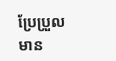ប្រែប្រួល មាន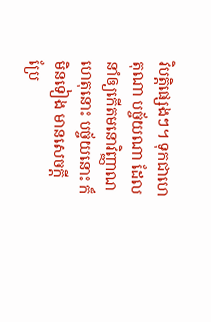វិបត្តិផ្សេងៗ។ ទុកជាហេតុណា បច្ច័យណា ដែលនាំឲ្យកើតមនោវិញ្ញាណ ហេតុនោះ បច្ច័យនោះ ក៏មិនទៀង មានសេចក្តី ប្រែ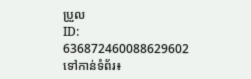ប្រួល
ID: 636872460088629602
ទៅកាន់ទំព័រ៖